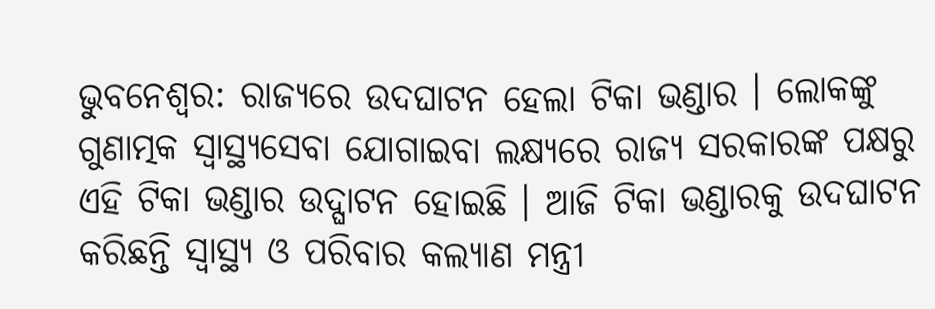ଭୁବନେଶ୍ବର: ରାଜ୍ୟରେ ଉଦଘାଟନ ହେଲା ଟିକା ଭଣ୍ଡାର । ଲୋକଙ୍କୁ ଗୁଣାତ୍ମକ ସ୍ବାସ୍ଥ୍ୟସେବା ଯୋଗାଇବା ଲକ୍ଷ୍ୟରେ ରାଜ୍ୟ ସରକାରଙ୍କ ପକ୍ଷରୁ ଏହି ଟିକା ଭଣ୍ଡାର ଉଦ୍ଘାଟନ ହୋଇଛି । ଆଜି ଟିକା ଭଣ୍ଡାରକୁ ଉଦଘାଟନ କରିଛନ୍ତି ସ୍ବାସ୍ଥ୍ୟ ଓ ପରିବାର କଲ୍ୟାଣ ମନ୍ତ୍ରୀ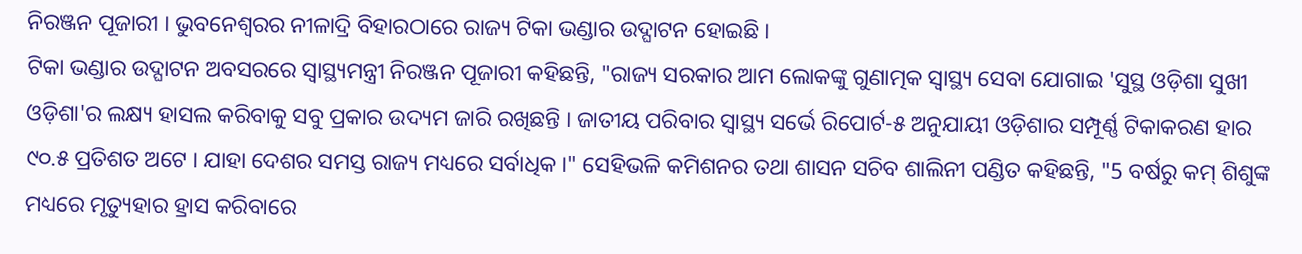ନିରଞ୍ଜନ ପୂଜାରୀ । ଭୁବନେଶ୍ବରର ନୀଳାଦ୍ରି ବିହାରଠାରେ ରାଜ୍ୟ ଟିକା ଭଣ୍ଡାର ଉଦ୍ଘାଟନ ହୋଇଛି ।
ଟିକା ଭଣ୍ଡାର ଉଦ୍ଘାଟନ ଅବସରରେ ସ୍ବାସ୍ଥ୍ୟମନ୍ତ୍ରୀ ନିରଞ୍ଜନ ପୂଜାରୀ କହିଛନ୍ତି, "ରାଜ୍ୟ ସରକାର ଆମ ଲୋକଙ୍କୁ ଗୁଣାତ୍ମକ ସ୍ବାସ୍ଥ୍ୟ ସେବା ଯୋଗାଇ 'ସୁସ୍ଥ ଓଡ଼ିଶା ସୁଖୀ ଓଡ଼ିଶା'ର ଲକ୍ଷ୍ୟ ହାସଲ କରିବାକୁ ସବୁ ପ୍ରକାର ଉଦ୍ୟମ ଜାରି ରଖିଛନ୍ତି । ଜାତୀୟ ପରିବାର ସ୍ବାସ୍ଥ୍ୟ ସର୍ଭେ ରିପୋର୍ଟ-୫ ଅନୁଯାୟୀ ଓଡ଼ିଶାର ସମ୍ପୂର୍ଣ୍ଣ ଟିକାକରଣ ହାର ୯୦.୫ ପ୍ରତିଶତ ଅଟେ । ଯାହା ଦେଶର ସମସ୍ତ ରାଜ୍ୟ ମଧ୍ୟରେ ସର୍ବାଧିକ ।" ସେହିଭଳି କମିଶନର ତଥା ଶାସନ ସଚିବ ଶାଲିନୀ ପଣ୍ଡିତ କହିଛନ୍ତି, "5 ବର୍ଷରୁ କମ୍ ଶିଶୁଙ୍କ ମଧ୍ୟରେ ମୃତ୍ୟୁହାର ହ୍ରାସ କରିବାରେ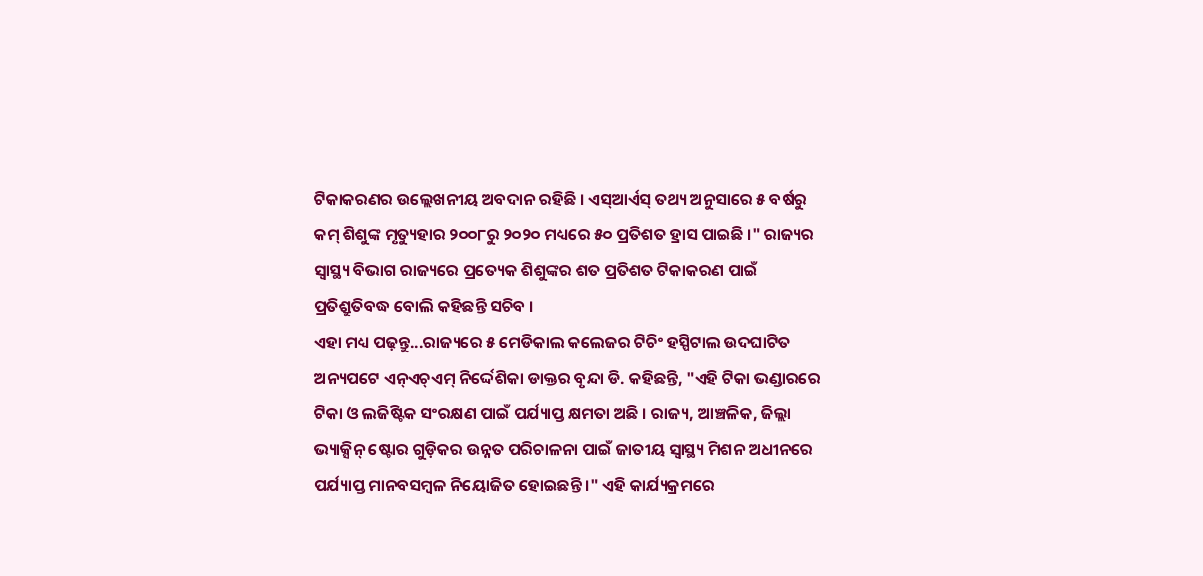ଟିକାକରଣର ଉଲ୍ଲେଖନୀୟ ଅବଦାନ ରହିଛି । ଏସ୍ଆର୍ଏସ୍ ତଥ୍ୟ ଅନୁସାରେ ୫ ବର୍ଷରୁ କମ୍ ଶିଶୁଙ୍କ ମୃତ୍ୟୁହାର ୨୦୦୮ରୁ ୨୦୨୦ ମଧ୍ୟରେ ୫୦ ପ୍ରତିଶତ ହ୍ରାସ ପାଇଛି ।" ରାଜ୍ୟର ସ୍ବାସ୍ଥ୍ୟ ବିଭାଗ ରାଜ୍ୟରେ ପ୍ରତ୍ୟେକ ଶିଶୁଙ୍କର ଶତ ପ୍ରତିଶତ ଟିକାକରଣ ପାଇଁ ପ୍ରତିଶ୍ରୁତିବଦ୍ଧ ବୋଲି କହିଛନ୍ତି ସଚିବ ।
ଏହା ମଧ୍ୟ ପଢ଼ନ୍ତୁ...ରାଜ୍ୟରେ ୫ ମେଡିକାଲ କଲେଜର ଟିଚିଂ ହସ୍ପିଟାଲ ଉଦଘାଟିତ
ଅନ୍ୟପଟେ ଏନ୍ଏଚ୍ଏମ୍ ନିର୍ଦ୍ଦେଶିକା ଡାକ୍ତର ବୃନ୍ଦା ଡି. କହିଛନ୍ତି, "ଏହି ଟିକା ଭଣ୍ଡାରରେ ଟିକା ଓ ଲଜିଷ୍ଟିକ ସଂରକ୍ଷଣ ପାଇଁ ପର୍ଯ୍ୟାପ୍ତ କ୍ଷମତା ଅଛି । ରାଜ୍ୟ, ଆଞ୍ଚଳିକ, ଜିଲ୍ଲା ଭ୍ୟାକ୍ସିନ୍ ଷ୍ଟୋର ଗୁଡ଼ିକର ଉନ୍ନତ ପରିଚାଳନା ପାଇଁ ଜାତୀୟ ସ୍ବାସ୍ଥ୍ୟ ମିଶନ ଅଧୀନରେ ପର୍ଯ୍ୟାପ୍ତ ମାନବସମ୍ବଳ ନିୟୋଜିତ ହୋଇଛନ୍ତି ।" ଏହି କାର୍ଯ୍ୟକ୍ରମରେ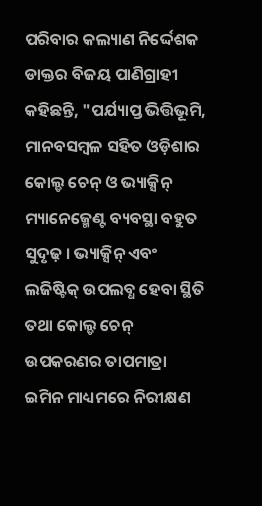ପରିବାର କଲ୍ୟାଣ ନିର୍ଦ୍ଦେଶକ ଡାକ୍ତର ବିଜୟ ପାଣିଗ୍ରାହୀ କହିଛନ୍ତି, "ପର୍ଯ୍ୟାପ୍ତ ଭିତ୍ତିଭୂମି, ମାନବସମ୍ବଳ ସହିତ ଓଡ଼ିଶାର କୋଲ୍ଡ ଚେନ୍ ଓ ଭ୍ୟାକ୍ସିନ୍ ମ୍ୟାନେଜ୍ମେଣ୍ଟ ବ୍ୟବସ୍ଥା ବହୁତ ସୁଦୃଢ଼ । ଭ୍ୟାକ୍ସିନ୍ ଏବଂ ଲଜିଷ୍ଟିକ୍ ଉପଲବ୍ଧ ହେବା ସ୍ଥିତି ତଥା କୋଲ୍ଡ ଚେନ୍ ଉପକରଣର ତାପମାତ୍ରା ଇମିନ ମାଧ୍ୟମରେ ନିରୀକ୍ଷଣ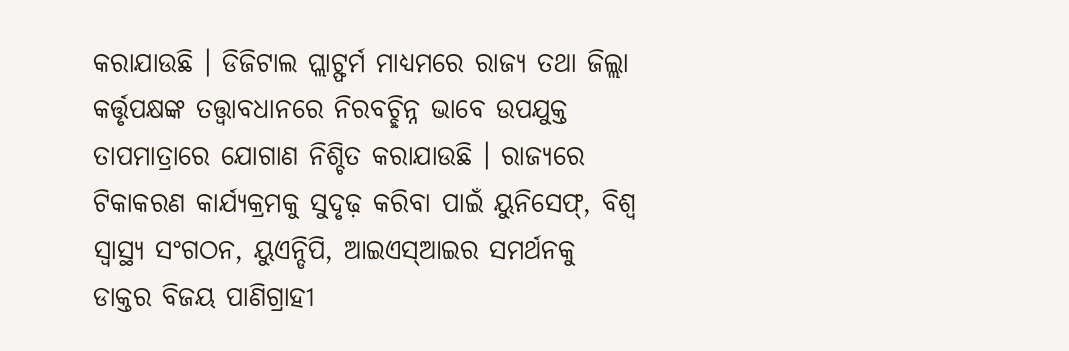କରାଯାଉଛି । ଡିଜିଟାଲ ପ୍ଲାଟ୍ଫର୍ମ ମାଧ୍ୟମରେ ରାଜ୍ୟ ତଥା ଜିଲ୍ଲା କର୍ତ୍ତୃପକ୍ଷଙ୍କ ତତ୍ତ୍ବାବଧାନରେ ନିରବଚ୍ଛିନ୍ନ ଭାବେ ଉପଯୁକ୍ତ ତାପମାତ୍ରାରେ ଯୋଗାଣ ନିଶ୍ଚିତ କରାଯାଉଛି । ରାଜ୍ୟରେ ଟିକାକରଣ କାର୍ଯ୍ୟକ୍ରମକୁ ସୁଦୃଢ଼ କରିବା ପାଇଁ ୟୁନିସେଫ୍, ବିଶ୍ବ ସ୍ବାସ୍ଥ୍ୟ ସଂଗଠନ, ୟୁଏନ୍ଡିପି, ଆଇଏସ୍ଆଇର ସମର୍ଥନକୁ ଡାକ୍ତର ବିଜୟ ପାଣିଗ୍ରାହୀ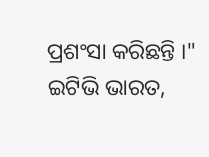ପ୍ରଶଂସା କରିଛନ୍ତି ।"
ଇଟିଭି ଭାରତ,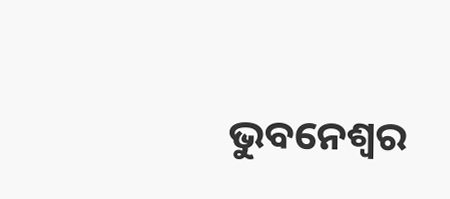ଭୁବନେଶ୍ବର